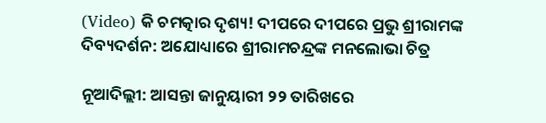(Video) କି ଚମତ୍କାର ଦୃଶ୍ୟ! ଦୀପରେ ଦୀପରେ ପ୍ରଭୁ ଶ୍ରୀରାମଙ୍କ ଦିବ୍ୟଦର୍ଶନ: ଅଯୋଧ୍ୟାରେ ଶ୍ରୀରାମଚନ୍ଦ୍ରଙ୍କ ମନଲୋଭା ଚିତ୍ର

ନୂଆଦିଲ୍ଲୀ: ଆସନ୍ତା ଜାନୁୟାରୀ ୨୨ ତାରିଖରେ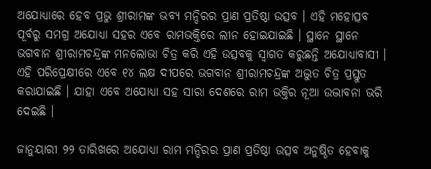ଅଯୋଧ୍ୟାରେ ହେବ ପ୍ରଭୁ ଶ୍ରୀରାମଙ୍କ ଭବ୍ୟ ମନ୍ଦିରର ପ୍ରାଣ ପ୍ରତିଷ୍ଠା ଉତ୍ସବ । ଏହି ମହୋତ୍ସବ ପୂର୍ବରୁ ସମଗ୍ର ଅଯୋଧ୍ୟା ସହର ଏବେ ରାମଭକ୍ତିରେ ଲୀନ ହୋଇଯାଇଛି । ସ୍ଥାନେ ସ୍ଥାନେ ଭଗବାନ ଶ୍ରୀରାମଚନ୍ଦ୍ରଙ୍କ ମନଲୋଭା ଚିତ୍ର କରି ଏହି ଉତ୍ସବକୁ ସ୍ୱାଗତ କରୁଛନ୍ତି ଅଯୋଧ୍ୟାବାସୀ । ଏହି ପରିପ୍ରେକ୍ଷୀରେ ଏବେ ୧୪ ଲକ୍ଷ ଦୀପରେ ଭଗବାନ ଶ୍ରୀରାମଚନ୍ଦ୍ରଙ୍କ ଅଦ୍ଭୁତ ଚିତ୍ର ପ୍ରସ୍ତୁତ କରାଯାଇଛି । ଯାହା ଏବେ ଅଯୋଧ୍ୟା ସହ ସାରା ଦେଶରେ ରାମ ଭକ୍ତିର ନୂଆ ଉଦ୍ଭାବନା ଭରି ଦେଇଛି ।

ଜାନୁୟାରୀ ୨୨ ତାରିଖରେ ଅଯୋଧ୍ୟା ରାମ ମନ୍ଦିରର ପ୍ରାଣ ପ୍ରତିଷ୍ଠା ଉତ୍ସବ ଅନୁଷ୍ଠିତ ହେବାକୁ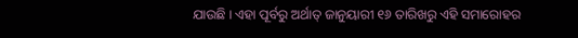ଯାଉଛି । ଏହା ପୂର୍ବରୁ ଅର୍ଥାତ୍ ଜାନୁୟାରୀ ୧୬ ତାରିଖରୁ ଏହି ସମାରୋହର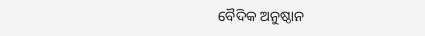ବୈଦିକ ଅନୁଷ୍ଠାନ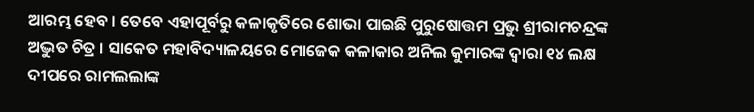ଆରମ୍ଭ ହେବ । ତେବେ ଏହାପୂର୍ବରୁ କଳାକୃତିରେ ଶୋଭା ପାଇଛି ପୁରୁଷୋତ୍ତମ ପ୍ରଭୁ ଶ୍ରୀରାମଚନ୍ଦ୍ରଙ୍କ ଅଦ୍ଭୁତ ଚିତ୍ର । ସାକେତ ମହାବିଦ୍ୟାଳୟରେ ମୋଜେକ କଳାକାର ଅନିଲ କୁମାରଙ୍କ ଦ୍ୱାରା ୧୪ ଲକ୍ଷ ଦୀପରେ ରାମଲଲାଙ୍କ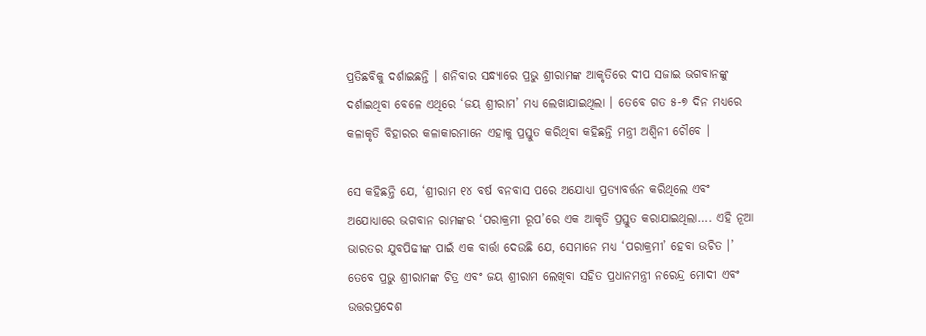ପ୍ରତିଛବିକୁ ଦର୍ଶାଇଛନ୍ତି । ଶନିବାର ସନ୍ଧ୍ୟାରେ ପ୍ରଭୁ ଶ୍ରୀରାମଙ୍କ ଆକୃତିରେ ଦୀପ ସଜାଇ ଭଗବାନଙ୍କୁ ଦର୍ଶାଇଥିବା ବେଳେ ଏଥିରେ ‘ଜୟ ଶ୍ରୀରାମ’ ମଧ୍ୟ ଲେଖାଯାଇଥିଲା । ତେବେ ଗତ ୫-୭ ଦିନ ମଧ୍ୟରେ କଳାକୃତି ବିହାରର କଳାକାରମାନେ ଏହାକୁ ପ୍ରସ୍ତୁତ କରିଥିବା କହିଛନ୍ତି ମନ୍ତ୍ରୀ ଅଶ୍ୱିନୀ ଚୌବେ ।

ସେ କହିଛନ୍ତି ଯେ, ‘ଶ୍ରୀରାମ ୧୪ ବର୍ଷ ବନବାସ ପରେ ଅଯୋଧ୍ୟା ପ୍ରତ୍ୟାବର୍ତ୍ତନ କରିଥିଲେ ଏବଂ ଅଯୋଧ୍ୟାରେ ଭଗବାନ ରାମଙ୍କର ‘ପରାକ୍ରମୀ ରୂପ’ରେ ଏକ ଆକୃତି ପ୍ରସ୍ତୁତ କରାଯାଇଥିଲା…. ଏହି ନୂଆ ଭାରତର ଯୁବପିଢୀଙ୍କ ପାଇଁ ଏକ ବାର୍ତ୍ତା ଦେଉଛି ଯେ, ସେମାନେ ମଧ୍ୟ ‘ପରାକ୍ରମୀ’ ହେବା ଉଚିତ ।’ ତେବେ ପ୍ରଭୁ ଶ୍ରୀରାମଙ୍କ ଚିତ୍ର ଏବଂ ଜୟ ଶ୍ରୀରାମ ଲେଖିବା ସହିତ ପ୍ରଧାନମନ୍ତ୍ରୀ ନରେନ୍ଦ୍ର ମୋଦୀ ଏବଂ ଉତ୍ତରପ୍ରଦେଶ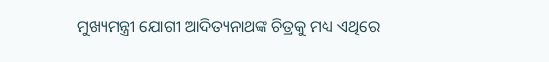ମୁଖ୍ୟମନ୍ତ୍ରୀ ଯୋଗୀ ଆଦିତ୍ୟନାଥଙ୍କ ଚିତ୍ରକୁ ମଧ୍ୟ ଏଥିରେ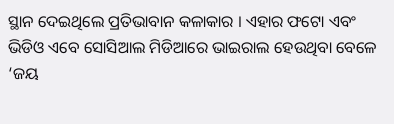ସ୍ଥାନ ଦେଇଥିଲେ ପ୍ରତିଭାବାନ କଳାକାର । ଏହାର ଫଟୋ ଏବଂ ଭିଡିଓ ଏବେ ସୋସିଆଲ ମିଡିଆରେ ଭାଇରାଲ ହେଉଥିବା ବେଳେ ‘ଜୟ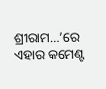ଶ୍ରୀରାମ…’ରେ ଏହାର କମେଣ୍ଟ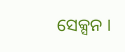ସେକ୍ସନ ।